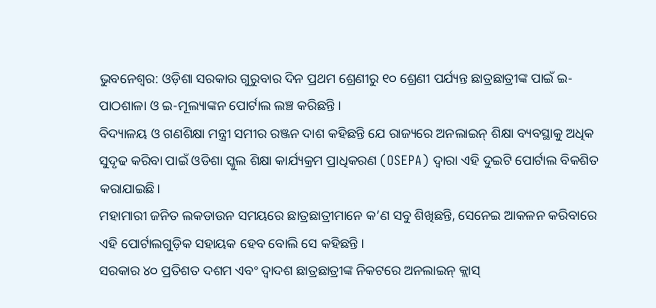ଭୁବନେଶ୍ୱର: ଓଡ଼ିଶା ସରକାର ଗୁରୁବାର ଦିନ ପ୍ରଥମ ଶ୍ରେଣୀରୁ ୧୦ ଶ୍ରେଣୀ ପର୍ଯ୍ୟନ୍ତ ଛାତ୍ରଛାତ୍ରୀଙ୍କ ପାଇଁ ଇ-ପାଠଶାଳା ଓ ଇ-ମୂଲ୍ୟାଙ୍କନ ପୋର୍ଟାଲ ଲଞ୍ଚ କରିଛନ୍ତି।
ବିଦ୍ୟାଳୟ ଓ ଗଣଶିକ୍ଷା ମନ୍ତ୍ରୀ ସମୀର ରଞ୍ଜନ ଦାଶ କହିଛନ୍ତି ଯେ ରାଜ୍ୟରେ ଅନଲାଇନ୍ ଶିକ୍ଷା ବ୍ୟବସ୍ଥାକୁ ଅଧିକ ସୁଦୃଢ କରିବା ପାଇଁ ଓଡିଶା ସ୍କୁଲ ଶିକ୍ଷା କାର୍ଯ୍ୟକ୍ରମ ପ୍ରାଧିକରଣ (OSEPA) ଦ୍ୱାରା ଏହି ଦୁଇଟି ପୋର୍ଟାଲ ବିକଶିତ କରାଯାଇଛି।
ମହାମାରୀ ଜନିତ ଲକଡାଉନ ସମୟରେ ଛାତ୍ରଛାତ୍ରୀମାନେ କ’ଣ ସବୁ ଶିଖିଛନ୍ତି, ସେନେଇ ଆକଳନ କରିବାରେ ଏହି ପୋର୍ଟାଲଗୁଡ଼ିକ ସହାୟକ ହେବ ବୋଲି ସେ କହିଛନ୍ତି।
ସରକାର ୪୦ ପ୍ରତିଶତ ଦଶମ ଏବଂ ଦ୍ୱାଦଶ ଛାତ୍ରଛାତ୍ରୀଙ୍କ ନିକଟରେ ଅନଲାଇନ୍ କ୍ଲାସ୍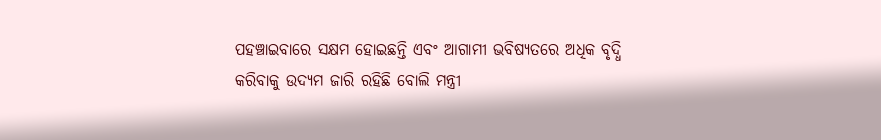ପହଞ୍ଚାଇବାରେ ସକ୍ଷମ ହୋଇଛନ୍ତି ଏବଂ ଆଗାମୀ ଭବିଷ୍ୟତରେ ଅଧିକ ବୃଦ୍ଧି କରିବାକୁ ଉଦ୍ୟମ ଜାରି ରହିଛି ବୋଲି ମନ୍ତ୍ରୀ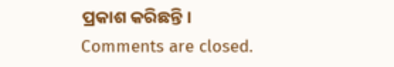ପ୍ରକାଶ କରିଛନ୍ତି।
Comments are closed.